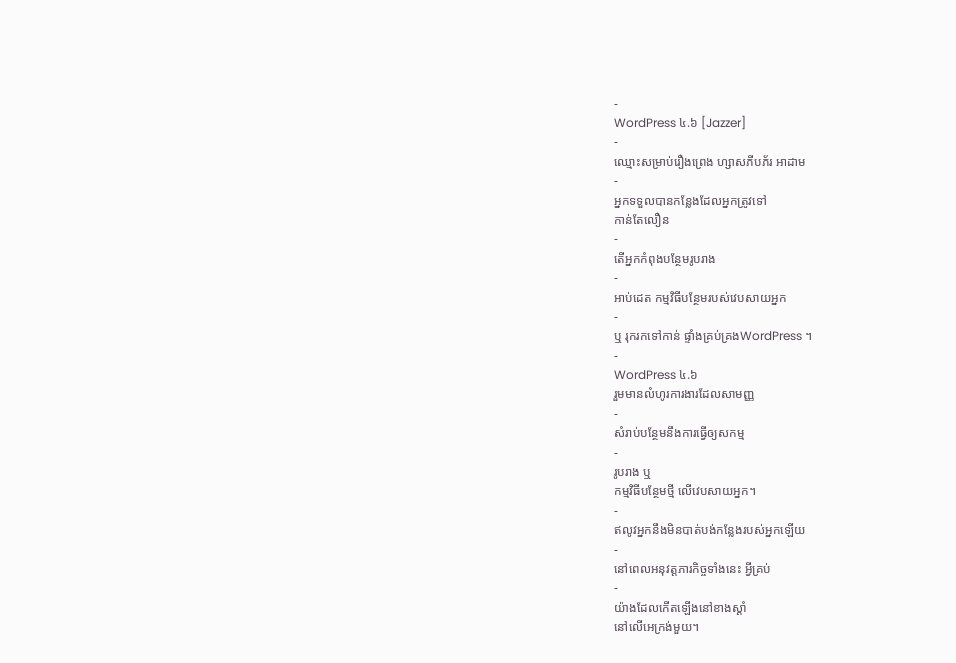-
WordPress ៤.៦ [Jazzer]
-
ឈ្មោះសម្រាប់រឿងព្រេង ហ្សាសភីបភ័រ អាដាម
-
អ្នកទទួលបានកន្លែងដែលអ្នកត្រូវទៅ
កាន់តែលឿន
-
តើអ្នកកំពុងបន្ថែមរូបរាង
-
អាប់ដេត កម្មវិធីបន្ថែមរបស់វេបសាយអ្នក
-
ឬ រុករកទៅកាន់ ផ្ទាំងគ្រប់គ្រងWordPress ។
-
WordPress ៤.៦
រួមមានលំហូរការងារដែលសាមញ្ញ
-
សំរាប់បន្ថែមនឹងការធ្វើឲ្យសកម្ម
-
រូបរាង ឬ
កម្មវិធីបន្ថែមថ្មី លើវេបសាយអ្នក។
-
ឥលូវអ្នកនឹងមិនបាត់បង់កន្លែងរបស់អ្នកឡើយ
-
នៅពេលអនុវត្តភារកិច្ចទាំងនេះ អ្វីគ្រប់
-
យ៉ាងដែលកើតឡើងនៅខាងស្ដាំ
នៅលើអេក្រង់មួយ។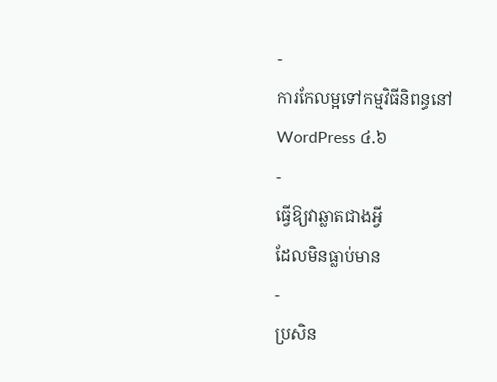-
ការកែលម្អទៅកម្មវិធីនិពន្ធនៅ
WordPress ៤.៦
-
ធ្វើឱ្យវាឆ្លាតជាងអ្វី
ដែលមិនធ្លាប់មាន
-
ប្រសិន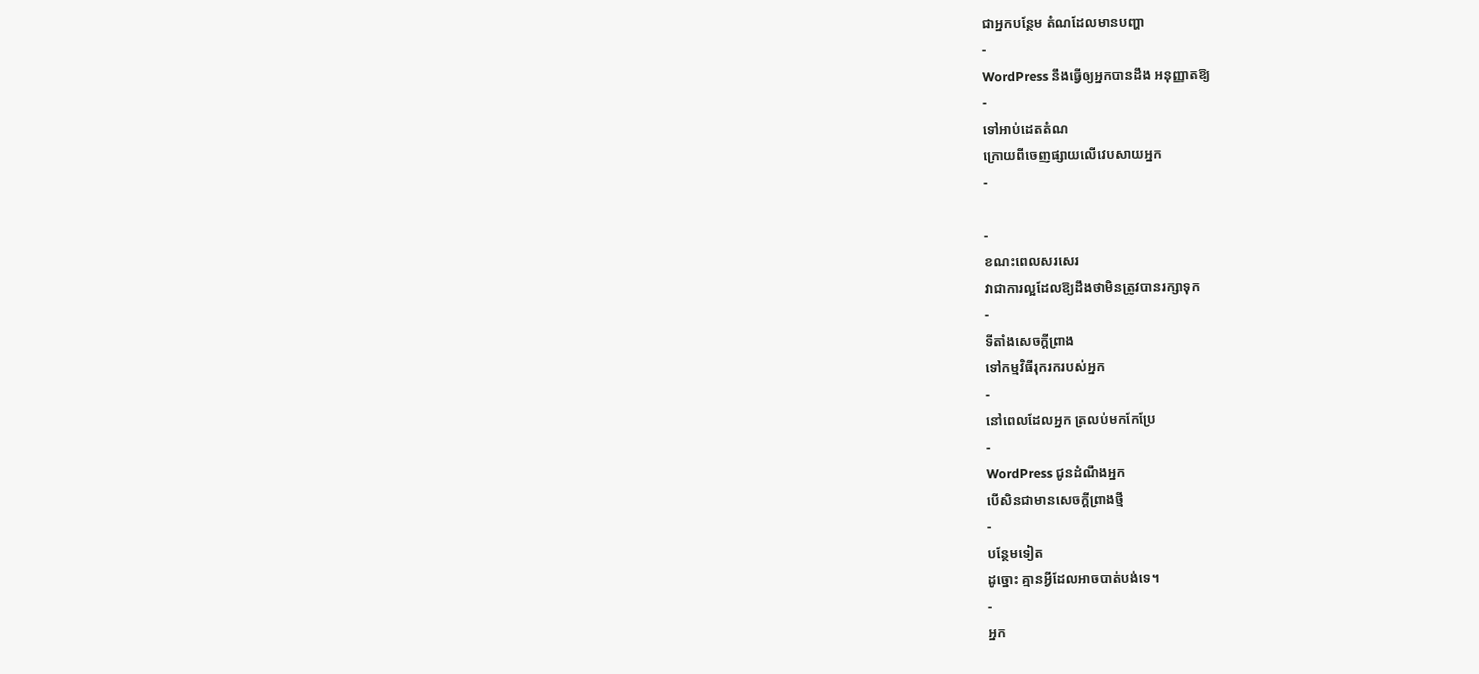ជាអ្នកបន្ថែម តំណដែលមានបញ្ហា
-
WordPress នឹងធ្វើឲ្យអ្នកបានដឹង អនុញ្ញាតឱ្យ
-
ទៅអាប់ដេតតំណ
ក្រោយពីចេញផ្សាយលើវេបសាយអ្នក
-

-
ខណះពេលសរសេរ
វាជាការល្អដែលឱ្យដឹងថាមិនត្រូវបានរក្សាទុក
-
ទីតាំងសេចក្តីព្រាង
ទៅកម្មវិធីរុករករបស់អ្នក
-
នៅពេលដែលអ្នក ត្រលប់មកកែប្រែ
-
WordPress ជូនដំណឹងអ្នក
បើសិនជាមានសេចក្តីព្រាងថ្មី
-
បន្ថែមទៀត
ដូច្នោះ គ្មានអ្វីដែលអាចបាត់បង់ទេ។
-
អ្នក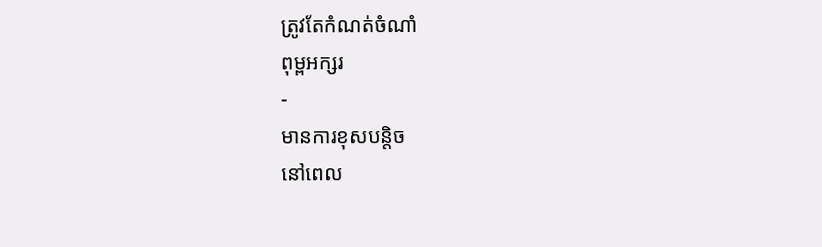ត្រូវតែកំណត់ចំណាំ
ពុម្ពអក្សរ
-
មានការខុសបន្តិច
នៅពេល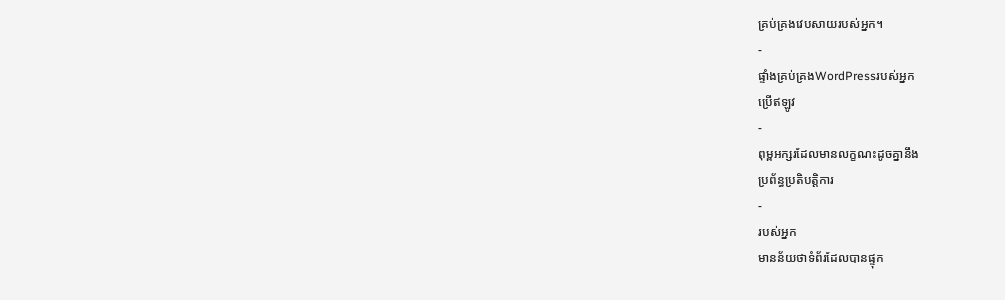គ្រប់គ្រងវេបសាយរបស់អ្នក។
-
ផ្ទាំងគ្រប់គ្រងWordPressរបស់អ្នក
ប្រើឥឡូវ
-
ពុម្ពអក្សរដែលមានលក្ខណះដូចគ្នានឹង
ប្រព័ន្ធប្រតិបត្តិការ
-
របស់អ្នក
មានន័យថាទំព័រដែលបានផ្ទុក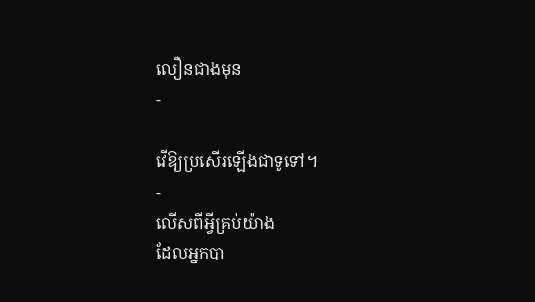លឿនជាងមុន
-

វើឱ្យប្រសើរឡើងជាទូទៅ។
-
លើសពីអ្វីគ្រប់យ៉ាង
ដែលអ្នកបា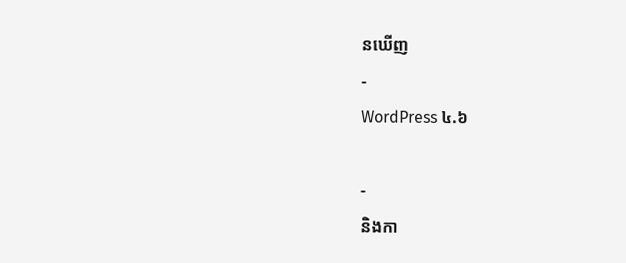នឃើញ
-
WordPress ៤.៦

-
និងកា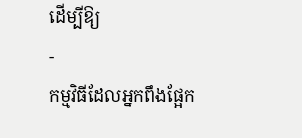ដើម្បីឱ្យ
-
កម្មវិធីដែលអ្នកពឹងផ្អែក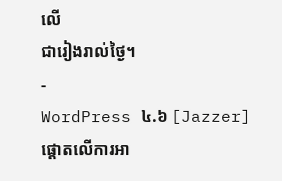លើ
ជារៀងរាល់ថ្ងៃ។
-
WordPress ៤.៦ [Jazzer]
ផ្តោតលើការអា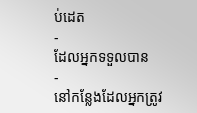ប់ដេត
-
ដែលអ្នកទទួលបាន
-
នៅកន្លែងដែលអ្នកត្រូវ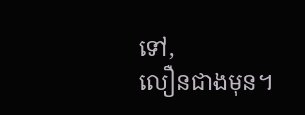ទៅ,
លឿនជាងមុន។